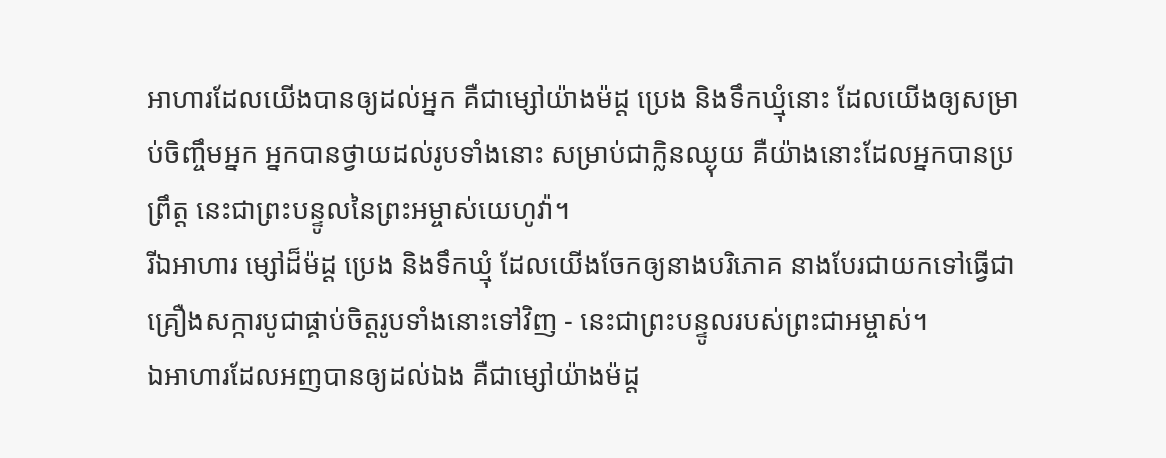អាហារដែលយើងបានឲ្យដល់អ្នក គឺជាម្សៅយ៉ាងម៉ដ្ត ប្រេង និងទឹកឃ្មុំនោះ ដែលយើងឲ្យសម្រាប់ចិញ្ចឹមអ្នក អ្នកបានថ្វាយដល់រូបទាំងនោះ សម្រាប់ជាក្លិនឈ្ងុយ គឺយ៉ាងនោះដែលអ្នកបានប្រព្រឹត្ត នេះជាព្រះបន្ទូលនៃព្រះអម្ចាស់យេហូវ៉ា។
រីឯអាហារ ម្សៅដ៏ម៉ដ្ដ ប្រេង និងទឹកឃ្មុំ ដែលយើងចែកឲ្យនាងបរិភោគ នាងបែរជាយកទៅធ្វើជាគ្រឿងសក្ការបូជាផ្គាប់ចិត្តរូបទាំងនោះទៅវិញ - នេះជាព្រះបន្ទូលរបស់ព្រះជាអម្ចាស់។
ឯអាហារដែលអញបានឲ្យដល់ឯង គឺជាម្សៅយ៉ាងម៉ដ្ត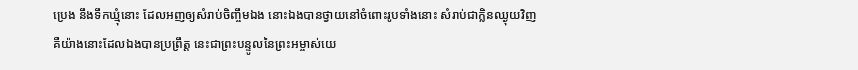ប្រេង នឹងទឹកឃ្មុំនោះ ដែលអញឲ្យសំរាប់ចិញ្ចឹមឯង នោះឯងបានថ្វាយនៅចំពោះរូបទាំងនោះ សំរាប់ជាក្លិនឈ្ងុយវិញ គឺយ៉ាងនោះដែលឯងបានប្រព្រឹត្ត នេះជាព្រះបន្ទូលនៃព្រះអម្ចាស់យេ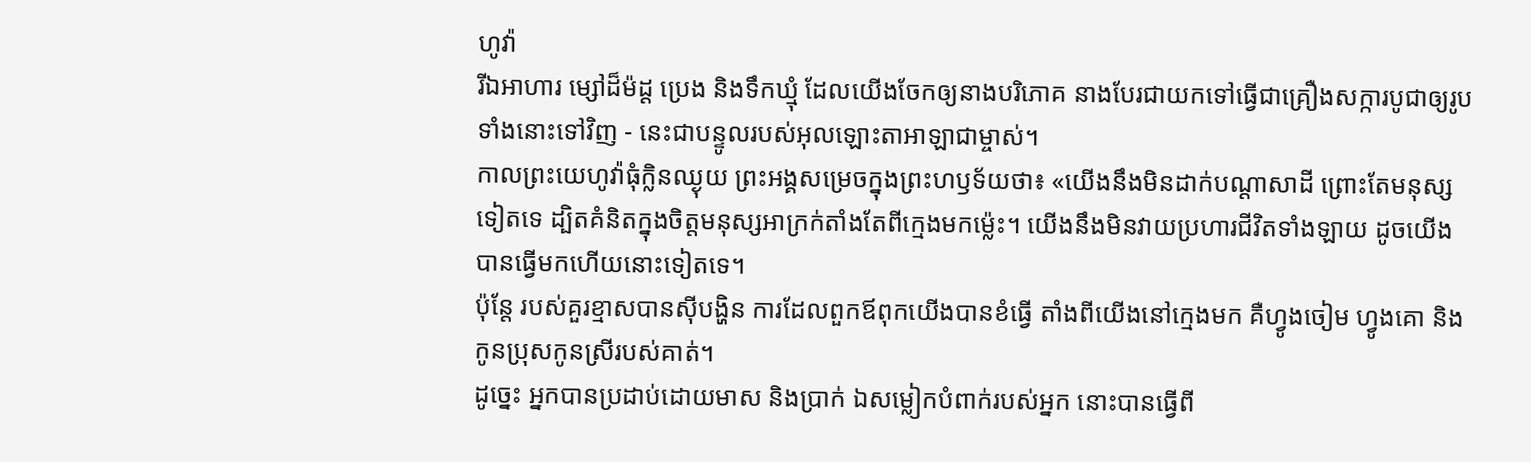ហូវ៉ា
រីឯអាហារ ម្សៅដ៏ម៉ដ្ដ ប្រេង និងទឹកឃ្មុំ ដែលយើងចែកឲ្យនាងបរិភោគ នាងបែរជាយកទៅធ្វើជាគ្រឿងសក្ការបូជាឲ្យរូបទាំងនោះទៅវិញ - នេះជាបន្ទូលរបស់អុលឡោះតាអាឡាជាម្ចាស់។
កាលព្រះយេហូវ៉ាធុំក្លិនឈ្ងុយ ព្រះអង្គសម្រេចក្នុងព្រះហឫទ័យថា៖ «យើងនឹងមិនដាក់បណ្ដាសាដី ព្រោះតែមនុស្សទៀតទេ ដ្បិតគំនិតក្នុងចិត្តមនុស្សអាក្រក់តាំងតែពីក្មេងមកម៉្លេះ។ យើងនឹងមិនវាយប្រហារជីវិតទាំងឡាយ ដូចយើងបានធ្វើមកហើយនោះទៀតទេ។
ប៉ុន្តែ របស់គួរខ្មាសបានស៊ីបង្ហិន ការដែលពួកឪពុកយើងបានខំធ្វើ តាំងពីយើងនៅក្មេងមក គឺហ្វូងចៀម ហ្វូងគោ និងកូនប្រុសកូនស្រីរបស់គាត់។
ដូច្នេះ អ្នកបានប្រដាប់ដោយមាស និងប្រាក់ ឯសម្លៀកបំពាក់របស់អ្នក នោះបានធ្វើពី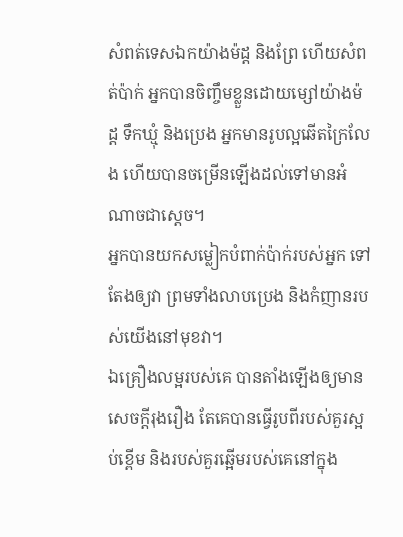សំពត់ទេសឯកយ៉ាងម៉ដ្ត និងព្រែ ហើយសំពត់ប៉ាក់ អ្នកបានចិញ្ចឹមខ្លួនដោយម្សៅយ៉ាងម៉ដ្ត ទឹកឃ្មុំ និងប្រេង អ្នកមានរូបល្អឆើតក្រៃលែង ហើយបានចម្រើនឡើងដល់ទៅមានអំណាចជាស្តេច។
អ្នកបានយកសម្លៀកបំពាក់ប៉ាក់របស់អ្នក ទៅតែងឲ្យវា ព្រមទាំងលាបប្រេង និងកំញានរបស់យើងនៅមុខវា។
ឯគ្រឿងលម្អរបស់គេ បានតាំងឡើងឲ្យមានសេចក្ដីរុងរឿង តែគេបានធ្វើរូបពីរបស់គួរស្អប់ខ្ពើម និងរបស់គួរឆ្អើមរបស់គេនៅក្នុង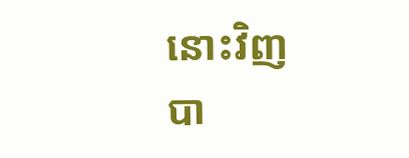នោះវិញ បា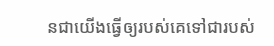នជាយើងធ្វើឲ្យរបស់គេទៅជារបស់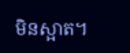មិនស្អាត។